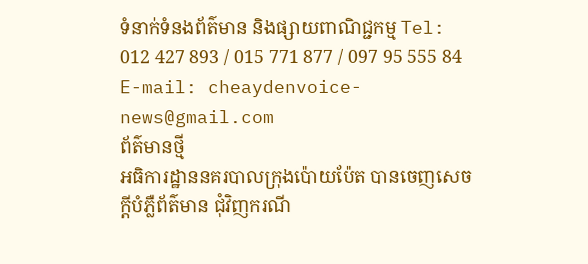ទំនាក់ទំនងព័ត៌មាន និងផ្សាយពាណិជ្ជកម្ម Tel: 012 427 893 / 015 771 877 / 097 95 555 84 E-mail: cheaydenvoice-news@gmail.com
ព័ត៌មានថ្មី
អធិការដ្ឋាននគរបាលក្រុងប៉ោយប៉ែត បានចេញសេចក្តីបំភ្លឺព័ត៌មាន ជុំវិញករណី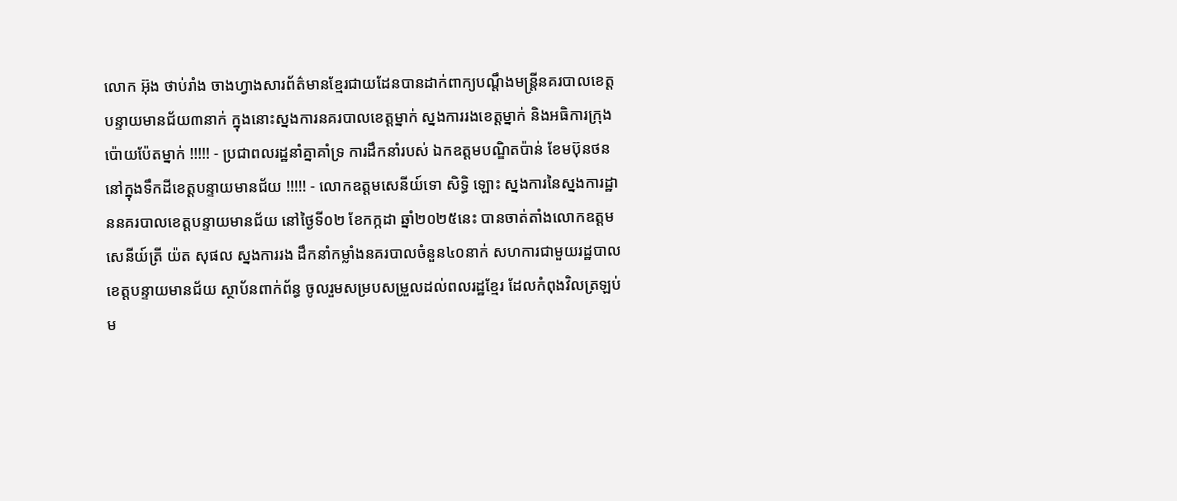លោក អ៊ុង ថាប់រាំង ចាងហ្វាងសារព័ត៌មានខ្មែរជាយដែនបានដាក់ពាក្យបណ្តឹងមន្ត្រីនគរបាលខេត្តបន្ទាយមានជ័យ៣នាក់ ក្នុងនោះស្នងការនគរបាលខេត្តម្នាក់ ស្នងការរងខេត្តម្នាក់ និងអធិការក្រុងប៉ោយប៉ែតម្នាក់ !!!!! - ប្រជាពលរដ្ឋនាំគ្នាគាំទ្រ ការដឹកនាំរបស់ ឯកឧត្តមបណ្ឌិតប៉ាន់ ខែមប៊ុនថន នៅក្នុងទឹកដីខេត្តបន្ទាយមានជ័យ !!!!! - លោកឧត្តមសេនីយ៍ទោ សិទ្ធិ ឡោះ ស្នងការនៃស្នងការដ្ឋាននគរបាលខេត្តបន្ទាយមានជ័យ នៅថ្ងៃទី០២ ខែកក្កដា ឆ្នាំ២០២៥នេះ បានចាត់តាំងលោកឧត្តមសេនីយ៍ត្រី យ៉ត សុផល ស្នងការរង ដឹកនាំកម្លាំងនគរបាលចំនួន៤០នាក់ សហការជាមួយរដ្ឋបាលខេត្តបន្ទាយមានជ័យ ស្ថាប័នពាក់ព័ន្ធ ចូលរួមសម្របសម្រួលដល់ពលរដ្ឋខ្មែរ ដែលកំពុងវិលត្រឡប់ម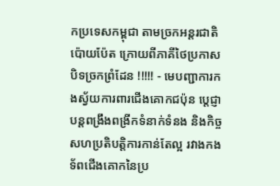កប្រទេសកម្ពុជា តាមច្រកអន្តរជាតិប៉ោយប៉ែត ក្រោយពីភាគីថៃប្រកាសបិទច្រកព្រំដែន !!!!! - មេបញ្ជាការកងស្វ័យការពារជើងគោកជប៉ុន ប្តេជ្ញាបន្តពង្រឹងពង្រីកទំនាក់ទំនង និងកិច្ចសហប្រតិបត្តិការកាន់តែល្អ រវាងកងទ័ពជើងគោកនៃប្រ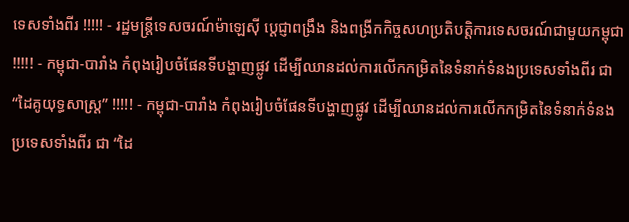ទេសទាំងពីរ !!!!! - រដ្ឋមន្ត្រីទេសចរណ៍ម៉ាឡេស៊ី ប្ដេជ្ញាពង្រឹង និងពង្រីកកិច្ចសហប្រតិបត្តិការទេសចរណ៍ជាមួយកម្ពុជា !!!!! - កម្ពុជា-បារាំង កំពុងរៀបចំផែនទីបង្ហាញផ្លូវ ដើម្បីឈានដល់ការលើកកម្រិតនៃទំនាក់ទំនងប្រទេសទាំងពីរ ជា “ដៃគូយុទ្ធសាស្ត្រ” !!!!! - កម្ពុជា-បារាំង កំពុងរៀបចំផែនទីបង្ហាញផ្លូវ ដើម្បីឈានដល់ការលើកកម្រិតនៃទំនាក់ទំនងប្រទេសទាំងពីរ ជា “ដៃ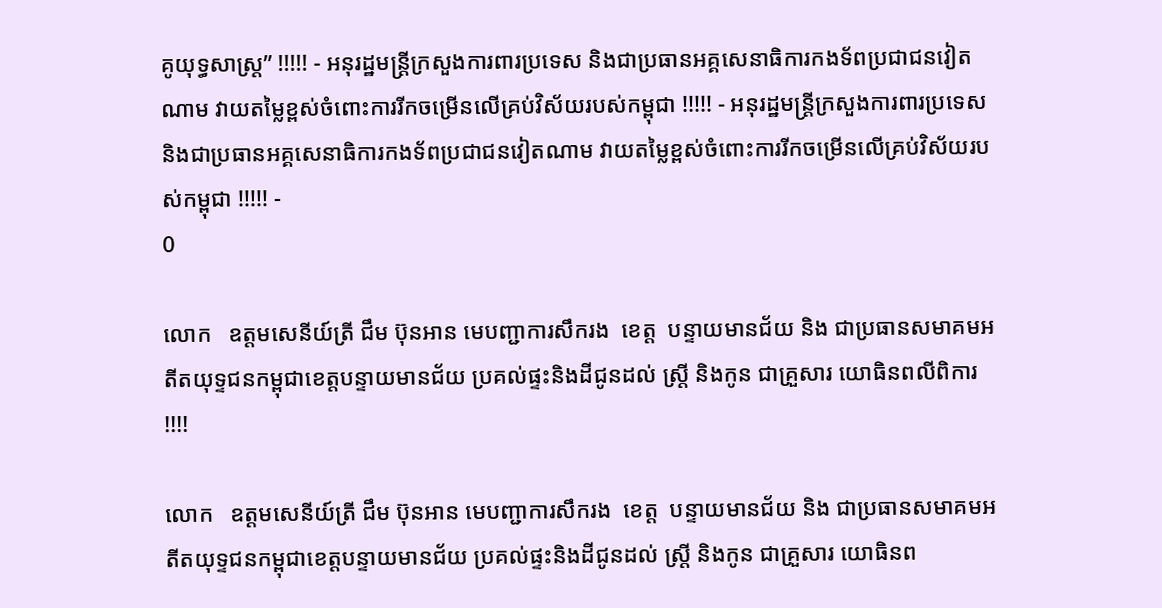គូយុទ្ធសាស្ត្រ” !!!!! - អនុរដ្ឋមន្ត្រីក្រសួងការពារប្រទេស និងជាប្រធានអគ្គសេនាធិការកងទ័ពប្រជាជនវៀតណាម វាយតម្លៃខ្ពស់ចំពោះការរីកចម្រើនលើគ្រប់វិស័យរបស់កម្ពុជា !!!!! - អនុរដ្ឋមន្ត្រីក្រសួងការពារប្រទេស និងជាប្រធានអគ្គសេនាធិការកងទ័ពប្រជាជនវៀតណាម វាយតម្លៃខ្ពស់ចំពោះការរីកចម្រើនលើគ្រប់វិស័យរបស់កម្ពុជា !!!!! -
0

លោក   ឧត្តមសេនីយ៍ត្រី ជឹម ប៊ុនអាន មេបញ្ជាការសឹករង  ខេត្ត  បន្ទាយមានជ័យ និង ជាប្រធានសមាគមអតីតយុទ្ទជនកម្ពុជាខេត្តបន្ទាយមានជ័យ ប្រគល់ផ្ទះនិងដីជូនដល់ ស្ត្រី និងកូន ជាគ្រួសារ យោធិនពលីពិការ  !!!!

លោក   ឧត្តមសេនីយ៍ត្រី ជឹម ប៊ុនអាន មេបញ្ជាការសឹករង  ខេត្ត  បន្ទាយមានជ័យ និង ជាប្រធានសមាគមអតីតយុទ្ទជនកម្ពុជាខេត្តបន្ទាយមានជ័យ ប្រគល់ផ្ទះនិងដីជូនដល់ ស្ត្រី និងកូន ជាគ្រួសារ យោធិនព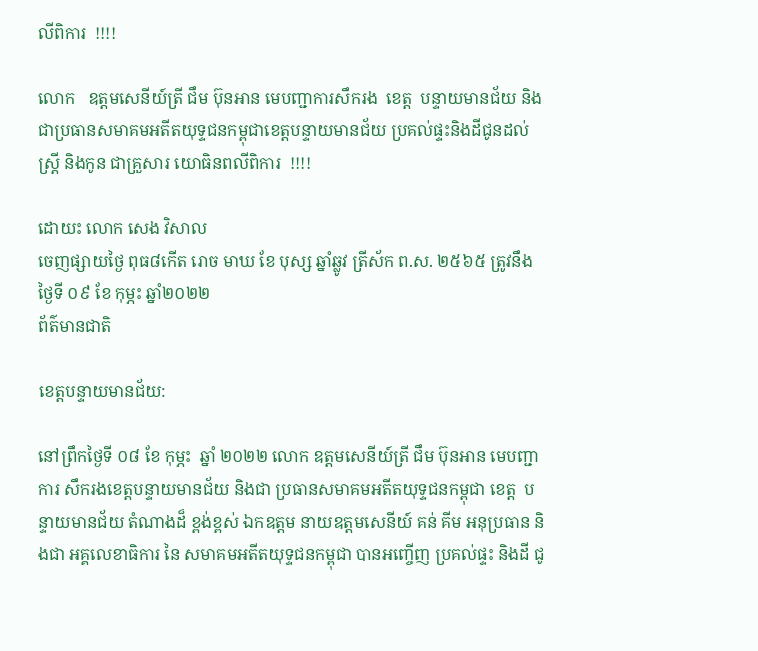លីពិការ  !!!!

លោក   ឧត្តមសេនីយ៍ត្រី ជឹម ប៊ុនអាន មេបញ្ជាការសឹករង  ខេត្ត  បន្ទាយមានជ័យ និង ជាប្រធានសមាគមអតីតយុទ្ទជនកម្ពុជាខេត្តបន្ទាយមានជ័យ ប្រគល់ផ្ទះនិងដីជូនដល់ ស្ត្រី និងកូន ជាគ្រួសារ យោធិនពលីពិការ  !!!!

ដោយះ លោក សេង វិសាល
ចេញផ្សាយថ្ងៃ ពុធ៨កើត រោច មាឃ ខែ បុស្ស ឆ្នាំឆ្លូវ ត្រីស័ក ព.ស. ២៥៦៥ ត្រូវនឹង   ថ្ងៃទី ០៩ ខែ កុម្ភះ ឆ្នាំ២០២២
ព័ត៌មានជាតិ

ខេត្តបន្ទាយមានជ័យ:

នៅព្រឹកថ្ងៃទី ០៨ ខែ កុម្ភះ  ឆ្នាំ ២០២២ លោក ឧត្តមសេនីយ៍ត្រី ជឹម ប៊ុនអាន មេបញ្ជាការ សឹករងខេត្តបន្ទាយមានជ័យ និងជា ប្រធានសមាគមអតីតយុទ្ទជនកម្ពុជា ខេត្ត  បន្ទាយមានជ័យ តំណាងដ៏ ខ្ពង់ខ្ពស់ ឯកឧត្តម នាយឧត្តមសេនីយ៍ គន់ គីម អនុប្រធាន និងជា អគ្គលេខាធិការ នៃ សមាគមអតីតយុទ្ទជនកម្ពុជា បានអញ្ចើញ ប្រគល់ផ្ទះ និងដី ជូ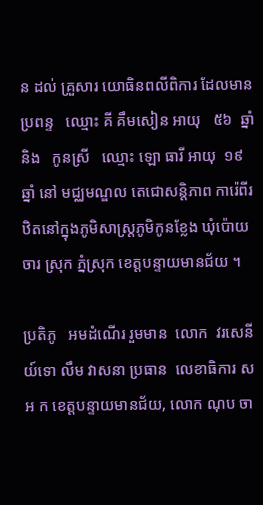ន ដល់ គ្រួសារ យោធិនពលីពិការ ដែលមានប្រពន្ទ   ឈ្មោះ គី គឹមសៀន អាយុ   ៥៦  ឆ្នាំ   និង   កូនស្រី   ឈ្មោះ ឡោ ធារី អាយុ  ១៩ ឆ្នាំ នៅ មជ្ឈមណ្ឌល តេជោសន្តិភាព ការ៉េពីរ ឋិតនៅក្នុងភូមិសាស្ត្រភូមិកូនខ្លែង ឃុំប៉ោយចារ ស្រុក ភ្នំស្រុក ខេត្តបន្ទាយមានជ័យ ។

ប្រតិភូ   អមដំណើរ រួមមាន  លោក  វរសេនីយ៍ទោ លឹម វាសនា ប្រធាន  លេខាធិការ ស អ ក ខេត្តបន្ទាយមានជ័យ, លោក ណុប ចា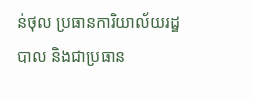ន់ថុល ប្រធានការិយាល័យរដ្ឌបាល និងជាប្រធាន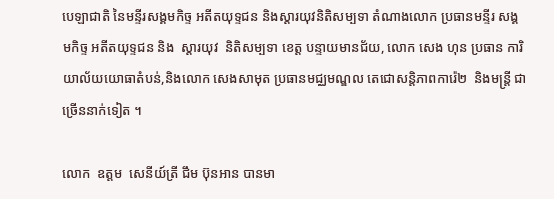បេឡាជាតិ នៃមន្ទីរសង្គមកិច្ទ អតីតយុទ្ទជន និងស្ដារយុវនិតិសម្បទា តំណាងលោក ប្រធានមន្ទីរ សង្គមកិច្ទ អតីតយុទ្ទជន និង  ស្ដារយុវ  និតិសម្បទា ខេត្ត បន្ទាយមានជ័យ, លោក សេង ហុន ប្រធាន ការិយាល័យយោធាតំបន់,និងលោក សេងសាមុត ប្រធានមជ្ឈមណ្ឌល តេជោសន្តិភាពការ៉េ២  និងមន្ត្រី ជាច្រើននាក់ទៀត ។

លោក  ឧត្តម  សេនីយ៍ត្រី ជឹម ប៊ុនអាន បានមា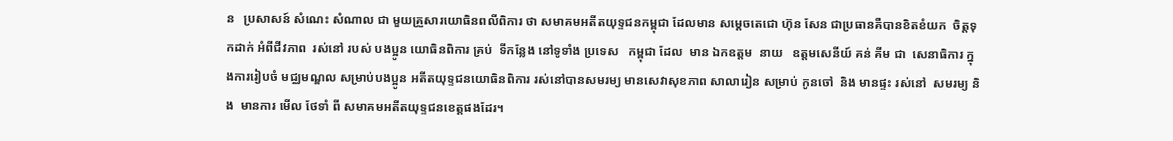ន   ប្រសាសន៍ សំណេះ សំណាល ជា មួយគ្រួសារយោធិនពលីពិការ ថា សមាគមអតីតយុទ្ទជនកម្ពុជា ដែលមាន សម្ដេចតេជោ ហ៊ុន សែន ជាប្រធានគឺបានខិតខំយក  ចិត្តទុកដាក់ អំពីជីវភាព  រស់នៅ របស់ បងប្អូន យោធិនពិការ គ្រប់  ទីកន្លែង នៅទូទាំង ប្រទេស   កម្ពុជា ដែល  មាន ឯកឧត្តម  នាយ   ឧត្តមសេនីយ៍ គន់ គីម ជា  សេនាធិការ ក្នុងការរៀបចំ មជ្ឈមណ្ឌល សម្រាប់បងប្អូន អតីតយុទ្ទជនយោធិនពិការ រស់នៅបានសមរម្យ មានសេវាសុខភាព សាលារៀន សម្រាប់ កូនចៅ  និង មានផ្ទះ រស់នៅ  សមរម្យ និង  មានការ មើល ថែទាំ ពី សមាគមអតីតយុទ្ទជនខេត្តផងដែរ។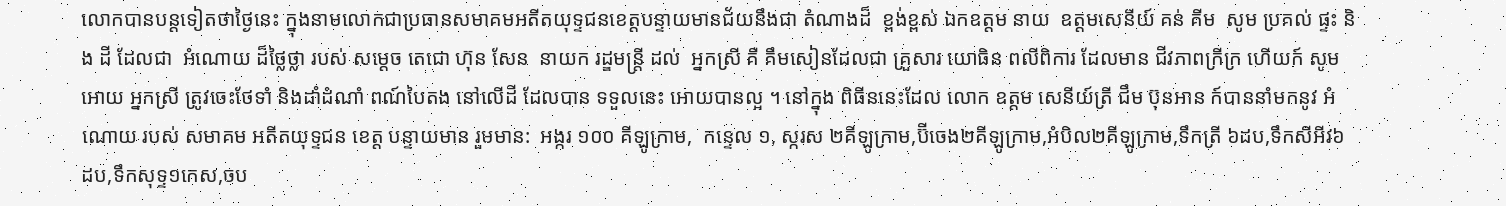លោកបានបន្តទៀតថាថ្ងៃនេះ ក្នុងនាមលោកជាប្រធានសមាគមអតីតយុទ្ទជនខេត្តបន្ទាយមានជ័យនឹងជា តំណាងដ៏  ខ្ពង់ខ្ពស់ ឯកឧត្តម នាយ  ឧត្តមសេនីយ៍ គន់ គីម  សូម ប្រគល់ ផ្ទះ និង ដី ដែលជា  អំណោយ ដ៏ថ្លៃថ្លា របស់ សម្ដេច តេជោ ហ៊ុន សែន  នាយក រដ្ឌមន្ត្រី ដល់  អ្នកស្រី គឺ គឹមសៀនដែលជា គ្រួសារ យោធិន ពលីពិការ ដែលមាន ជីវភាពក្រីក្រ ហើយក៍ សូម  អោយ អ្នកស្រី ត្រូវចេះថែទាំ និងដាំដំណាំ ពណ៍បៃតង នៅលើដី ដែលបាន ទទួលនេះ អោយបានល្អ ។ នៅក្នុង ពិធីននេះដែល លោក ឧត្តម សេនីយ៍ត្រី ជឹម ប៊ុនអាន ក៍បាននាំមកនូវ អំណោយ របស់ សមាគម អតីតយុទ្ទជន ខេត្ត បន្ទាយមាន រួមមាន:  អង្ករ ១០០ គីឡូក្រាម,  កន្ទេល ១, ស្ករស ២គីឡូក្រាម,ប៊ីចេង២គីឡូក្រាម,អំបិល២គីឡូក្រាម,ទឹកត្រី ៦ដប,ទឹកសីអីវ៦ដប,ទឹកសុទ្ទ១កេស,ចប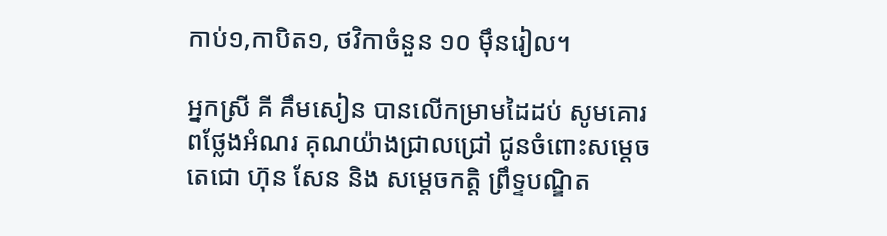កាប់១,កាបិត១, ថវិកាចំនួន ១០ ម៉ឹនរៀល។

អ្នកស្រី គី គឹមសៀន បានលើកម្រាមដៃដប់ សូមគោរពថ្លែងអំណរ គុណយ៉ាងជ្រាលជ្រៅ ជូនចំពោះសម្ដេចតេជោ ហ៊ុន សែន និង សម្ដេចកត្តិ ព្រឹទ្ទបណ្ឌិត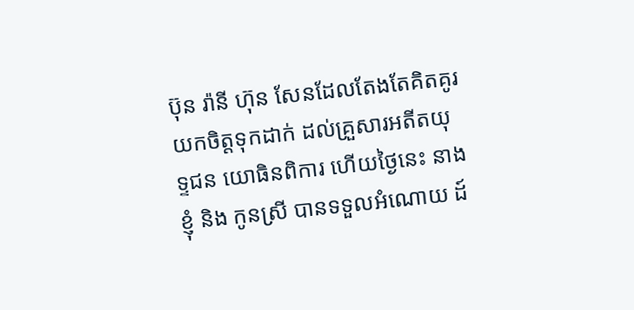ប៊ុន រ៉ានី ហ៊ុន សែនដែលតែងតែគិតគូរ យកចិត្តទុកដាក់ ដល់គ្រួសារអតីតយុទ្ទជន យោធិនពិការ ហើយថ្ងៃនេះ នាងខ្ញុំ និង កូនស្រី បានទទួលអំណោយ ដ៍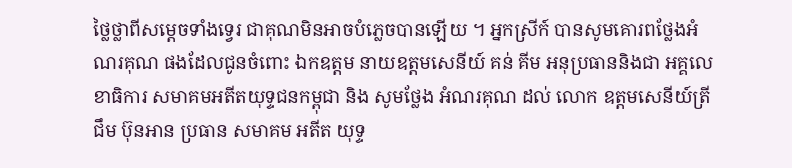ថ្លៃថ្លាពីសម្ដេចទាំងទ្វេរ ជាគុណមិនអាចបំភ្លេចបានឡើយ ។ អ្នកស្រីក៍ បានសូមគោរពថ្លែងអំណរគុណ ផងដែលជូនចំពោះ ឯកឧត្តម នាយឧត្តមសេនីយ៍ គន់ គីម អនុប្រធាននិងជា អគ្គលេខាធិការ សមាគមអតីតយុទ្ទជនកម្ពុជា និង សូមថ្លែង អំណរគុណ ដល់ លោក ឧត្តមសេនីយ៍ត្រីជឹម ប៊ុនអាន ប្រធាន សមាគម អតីត យុទ្ទ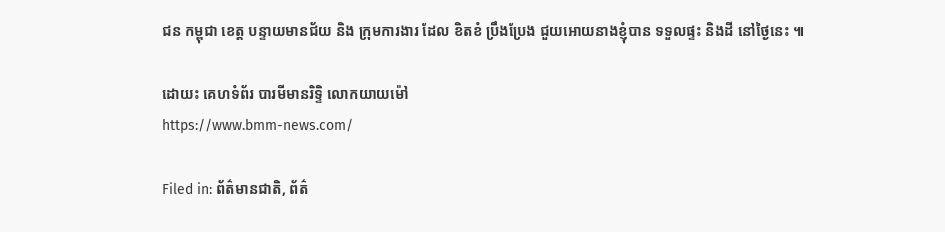ជន កម្ពុជា ខេត្ត បន្ទាយមានជ័យ និង ក្រុមការងារ ដែល ខិតខំ ប្រឹងប្រែង ជួយអោយនាងខ្ញុំបាន ទទួលផ្ទះ និងដី នៅថ្ងៃនេះ ៕

ដោយះ គេហទំព័រ បារមីមានរិទ្ទិ លោកយាយម៉ៅ
https://www.bmm-news.com/

Filed in: ព័ត៌មានជាតិ, ព័ត៌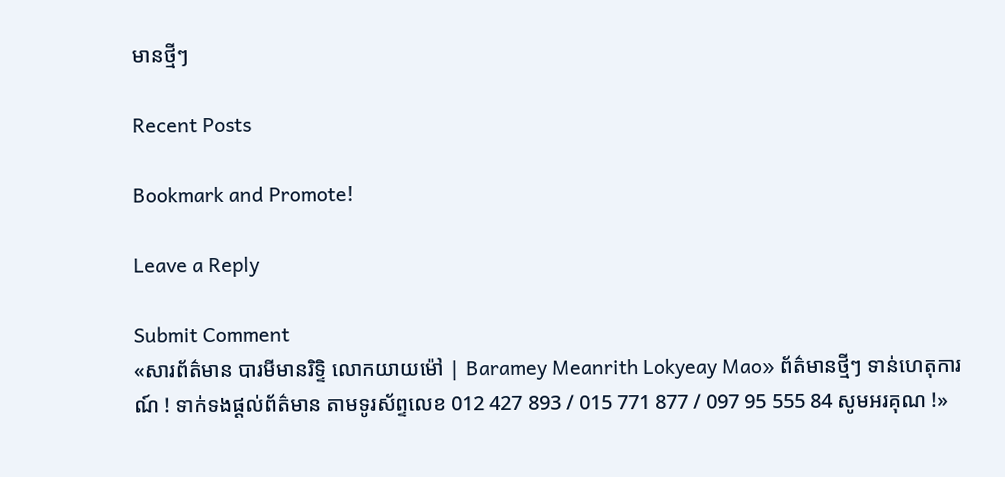មានថ្មីៗ

Recent Posts

Bookmark and Promote!

Leave a Reply

Submit Comment
«សារព័ត៌មាន បារមីមានរិទ្ទិ លោកយាយម៉ៅ | Baramey Meanrith Lokyeay Mao» ព័ត៌មានថ្មីៗ ទាន់ហេតុការណ៍ ! ទាក់ទងផ្តល់ព័ត៌មាន តាមទូរស័ព្ទលេខ 012 427 893 / 015 771 877 / 097 95 555 84 សូមអរគុណ !»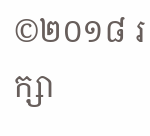©២០១៨ រក្សា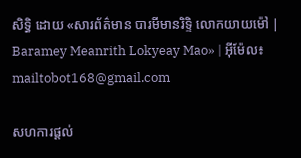សិទ្ធិ ដោយ «សារព័ត៌មាន បារមីមានរិទ្ទិ លោកយាយម៉ៅ | Baramey Meanrith Lokyeay Mao» | អ៊ីម៉ែល៖ mailtobot168@gmail.com

សហការផ្តល់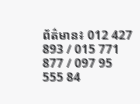ព័ត៌មាន៖ 012 427 893 / 015 771 877 / 097 95 555 84